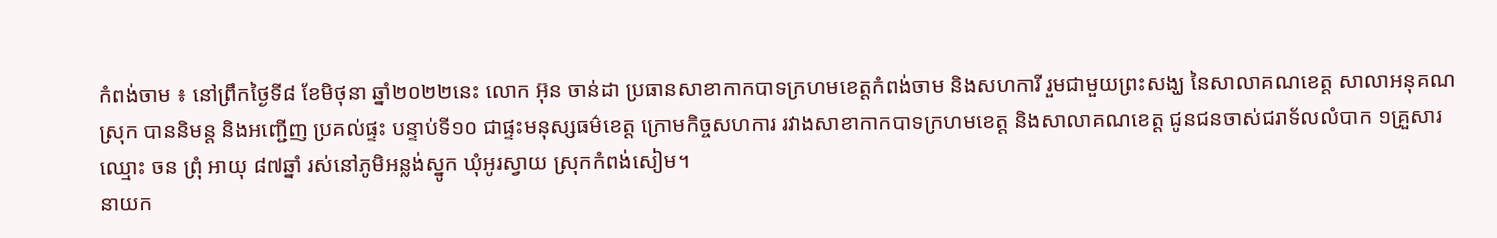កំពង់ចាម ៖ នៅព្រឹកថ្ងៃទី៨ ខែមិថុនា ឆ្នាំ២០២២នេះ លោក អ៊ុន ចាន់ដា ប្រធានសាខាកាកបាទក្រហមខេត្តកំពង់ចាម និងសហការី រួមជាមួយព្រះសង្ឃ នៃសាលាគណខេត្ត សាលាអនុគណស្រុក បាននិមន្ត និងអញ្ជើញ ប្រគល់ផ្ទះ បន្ទាប់ទី១០ ជាផ្ទះមនុស្សធម៌ខេត្ត ក្រោមកិច្ចសហការ រវាងសាខាកាកបាទក្រហមខេត្ត និងសាលាគណខេត្ត ជូនជនចាស់ជរាទ័លលំបាក ១គ្រួសារ ឈ្មោះ ចន ព្រុំ អាយុ ៨៧ឆ្នាំ រស់នៅភូមិអន្លង់ស្នូក ឃុំអូរស្វាយ ស្រុកកំពង់សៀម។
នាយក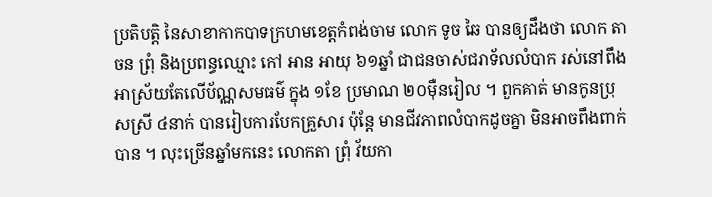ប្រតិបត្តិ នៃសាខាកាកបាទក្រហមខេត្តកំពង់ចាម លោក ទូច ឆៃ បានឲ្យដឹងថា លោក តា ចន ព្រុំ និងប្រពន្ធឈ្មោះ កៅ អាន អាយុ ៦១ឆ្នាំ ជាជនចាស់ជរាទ័លលំបាក រស់នៅពឹងអាស្រ័យតែលើប័ណ្ណសមធម៌ ក្នុង ១ខែ ប្រមាណ ២០ម៉ឺនរៀល ។ ពួកគាត់ មានកូនប្រុសស្រី ៤នាក់ បានរៀបការបែកគ្រួសារ ប៉ុន្តែ មានជីវភាពលំបាកដូចគ្នា មិនអាចពឹងពាក់បាន ។ លុះច្រើនឆ្នាំមកនេះ លោកតា ព្រុំ វ័យកា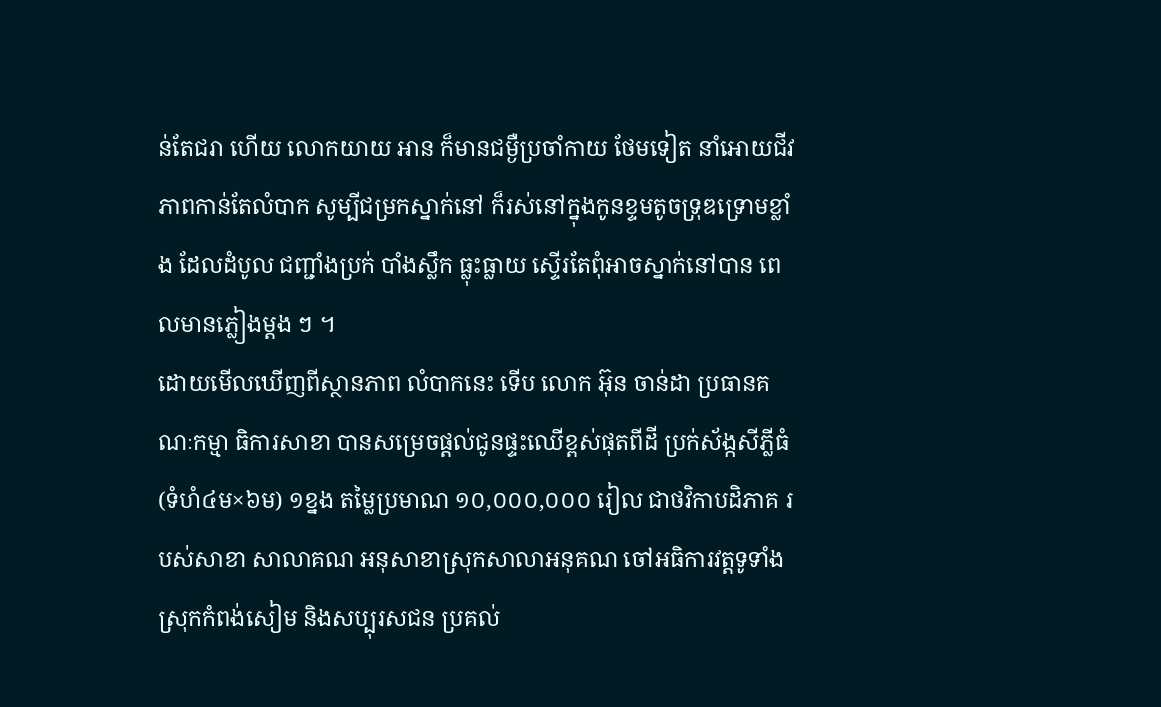ន់តែជរា ហើយ លោកយាយ អាន ក៏មានជម្ងឺប្រចាំកាយ ថែមទៀត នាំអោយជីវភាពកាន់តែលំបាក សូម្បីជម្រកស្នាក់នៅ ក៏រស់នៅក្នុងកូនខ្ទមតូចទ្រុឌទ្រោមខ្លាំង ដែលដំបូល ជញ្ជាំងប្រក់ បាំងស្លឹក ធ្លុះធ្លាយ ស្ទើរតែពុំអាចស្នាក់នៅបាន ពេលមានភ្លៀងម្តង ៗ ។
ដោយមើលឃើញពីស្ថានភាព លំបាកនេះ ទើប លោក អ៊ុន ចាន់ដា ប្រធានគណៈកម្មា ធិការសាខា បានសម្រេចផ្តល់ជូនផ្ទះឈើខ្ពស់ផុតពីដី ប្រក់ស័ង្កសីភ្លីធំ (ទំហំ៤ម×៦ម) ១ខ្នង តម្លៃប្រមាណ ១០,០០០,០០០ រៀល ជាថវិកាបដិភាគ របស់សាខា សាលាគណ អនុសាខាស្រុកសាលាអនុគណ ចៅអធិការវត្តទូទាំងស្រុកកំពង់សៀម និងសប្បុរសជន ប្រគល់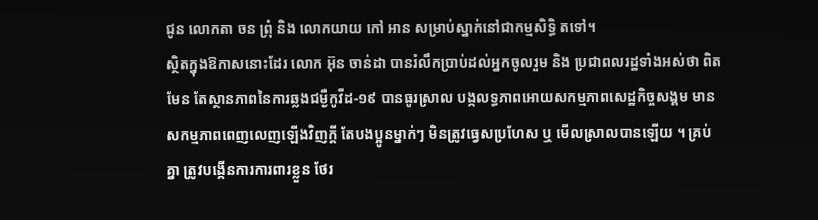ជូន លោកតា ចន ព្រុំ និង លោកយាយ កៅ អាន សម្រាប់ស្នាក់នៅជាកម្មសិទ្ធិ តទៅ។
ស្ថិតក្នុងឱកាសនោះដែរ លោក អ៊ុន ចាន់ដា បានរំលឹកប្រាប់ដល់អ្នកចូលរួម និង ប្រជាពលរដ្ឋទាំងអស់ថា ពិតមែន តែស្ថានភាពនៃការឆ្លងជម្ងឺកូវីដ-១៩ បានធូរស្រាល បង្កលទ្ធភាពអោយសកម្មភាពសេដ្ឋកិច្ចសង្គម មានសកម្មភាពពេញលេញឡើងវិញក្តី តែបងប្អូនម្នាក់ៗ មិនត្រូវធ្វេសប្រហែស ឬ មើលស្រាលបានឡើយ ។ គ្រប់គ្នា ត្រូវបង្កើនការការពារខ្លួន ថែរ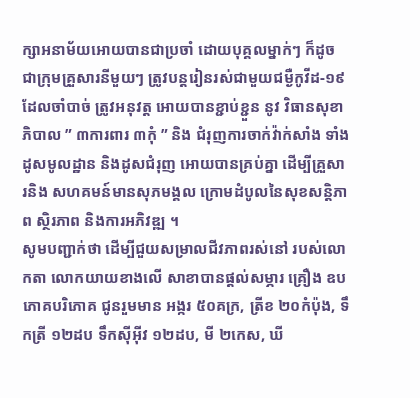ក្សាអនាម័យអោយបានជាប្រចាំ ដោយបុគ្គលម្នាក់ៗ ក៏ដូចជាក្រុមគ្រួសារនីមួយៗ ត្រូវបន្តរៀនរស់ជាមួយជម្ងឺកូវីដ-១៩ ដែលចាំបាច់ ត្រូវអនុវត្ត អោយបានខ្ជាប់ខ្ជួន នូវ វិធានសុខាភិបាល ” ៣ការពារ ៣កុំ ” និង ជំរុញការចាក់វ៉ាក់សាំង ទាំងដូសមូលដ្ឋាន និងដូសជំរុញ អោយបានគ្រប់គ្នា ដើម្បីគ្រួសារនិង សហគមន៍មានសុភមង្គល ក្រោមដំបូលនៃសុខសន្តិភាព ស្ថិរភាព និងការអភិវឌ្ឍ ។
សូមបញ្ជាក់ថា ដើម្បីជួយសម្រាលជីវភាពរស់នៅ របស់លោកតា លោកយាយខាងលើ សាខាបានផ្តល់សម្ភារ គ្រឿង ឧបភោគបរិភោគ ជូនរួមមាន អង្ករ ៥០គក្រ, ត្រីខ ២០កំប៉ុង, ទឹកត្រី ១២ដប ទឹកស៊ីអ៊ីវ ១២ដប, មី ២កេស, ឃី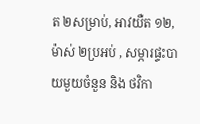ត ២សម្រាប់, អាវយឺត ១២, ម៉ាស់ ២ប្រអប់ , សម្ភារផ្ទះបាយមួយចំនួន និង ថវិកា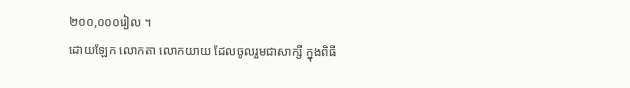២០០,០០០រៀល ។
ដោយឡែក លោកតា លោកយាយ ដែលចូលរួមជាសាក្សី ក្នុងពិធី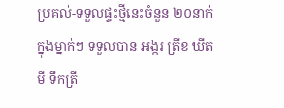ប្រគល់-ទទួលផ្ទះថ្មីនេះចំនួន ២០នាក់ ក្នុងម្នាក់ៗ ទទួលបាន អង្ករ ត្រីខ ឃីត មី ទឹកត្រី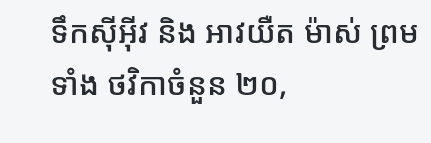ទឹកស៊ីអ៊ីវ និង អាវយឺត ម៉ាស់ ព្រមទាំង ថវិកាចំនួន ២០,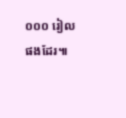០០០ រៀល ផងដែរ៕